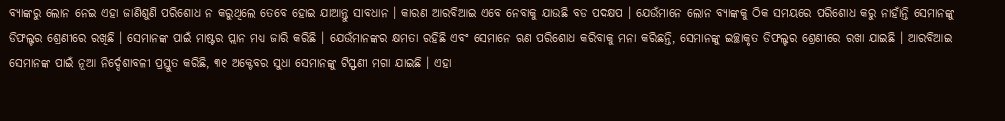ବ୍ୟାଙ୍କରୁ ଲୋନ ନେଇ ଏହା ଜାଣିଶୁଣି ପରିଶୋଧ ନ କରୁଥିଲେ ତେବେ ହୋଇ ଯାଆନ୍ତୁ ସାବଧାନ । କାରଣ ଆରବିଆଇ ଏବେ ନେବାକୁ ଯାଉଛି ବଡ ପଦକ୍ଷପ । ଯେଉଁମାନେ ଲୋନ ବ୍ୟାଙ୍କକୁ ଠିକ ସମୟରେ ପରିଶୋଧ କରୁ ନାହାଁନ୍ତି ସେମାନଙ୍କୁ ଡିଫଲ୍ଟର ଶ୍ରେଣୀରେ ରଖିଛି । ସେମାନଙ୍କ ପାଇଁ ମାଷ୍ଟର ପ୍ଲାନ ମଧ୍ୟ ଜାରି କରିଛି । ଯେଉଁମାନଙ୍କର କ୍ଷମତା ରହିଛି ଏବଂ ସେମାନେ ଋଣ ପରିଶୋଧ କରିବାକୁ ମନା କରିଛନ୍ତି, ସେମାନଙ୍କୁ ଇଚ୍ଛାକୃତ ଡିଫଲ୍ଟର ଶ୍ରେଣୀରେ ରଖା ଯାଇଛି । ଆରବିଆଇ ସେମାନଙ୍କ ପାଇଁ ନୂଆ ନିର୍ଦ୍ଦେଶାବଳୀ ପ୍ରସ୍ତୁତ କରିଛି, ୩୧ ଅକ୍ଟେବର ସୁଧା ସେମାନଙ୍କୁ ଟିସ୍ଫଣୀ ମଗା ଯାଇଛି । ଏହା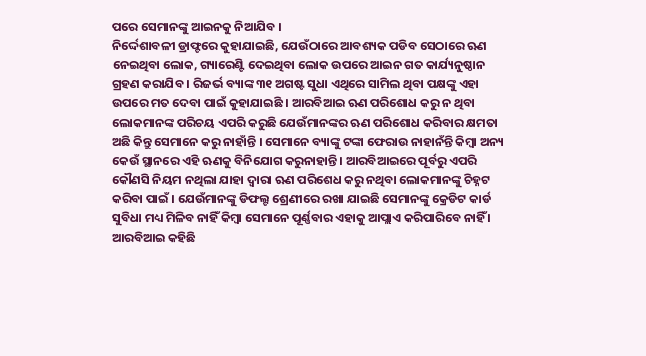ପରେ ସେମାନଙ୍କୁ ଆଇନକୁ ନିଆଯିବ ।
ନିର୍ଦ୍ଦେଶାବଳୀ ଡ୍ରାଫ୍ଟରେ କୁହାଯାଇଛି, ଯେଉଁଠାରେ ଆବଶ୍ୟକ ପଡିବ ସେଠାରେ ଋଣ ନେଇଥିବା ଲୋକ, ଗ୍ୟାରେଣ୍ଟି ଦେଇଥିବା ଲୋକ ଉପରେ ଆଇନ ଗତ କାର୍ଯ୍ୟନୁଷ୍ଠାନ ଗ୍ରହଣ କରାଯିବ । ରିଜର୍ଭ ବ୍ୟାଙ୍କ ୩୧ ଅଗଷ୍ଟ ସୁଧା ଏଥିରେ ସାମିଲ ଥିବା ପକ୍ଷଙ୍କୁ ଏହା ଉପରେ ମତ ଦେବା ପାଇଁ କୁହାଯାଇଛି । ଆରବିଆଇ ଋଣ ପରିଶୋଧ କରୁ ନ ଥିବା ଲୋକମାନଙ୍କ ପରିଚୟ ଏପରି କରୁଛି ଯେଉଁମାନଙ୍କର ଋଣ ପରିଶୋଧ କରିବାର କ୍ଷମତା ଅଛି କିନ୍ତୁ ସେମାନେ କରୁ ନାହାଁନ୍ତି । ସେମାନେ ବ୍ୟାଙ୍କୁ ଟଙ୍କା ଫେରାଉ ନାହାନଁନ୍ତି କିମ୍ବା ଅନ୍ୟ କେଉଁ ସ୍ଥାନରେ ଏହି ଋଣକୁ ବିନିଯୋଗ କରୁନାହାନ୍ତି । ଆରବିଆଇରେ ପୂର୍ବରୁ ଏପରି କୌଣସି ନିୟମ ନଥିଲା ଯାହା ଦ୍ୱାରା ଋଣ ପରିଶେଧ କରୁ ନଥିବା ଲୋକମାନଙ୍କୁ ଚିହ୍ନଟ କରିବା ପାଇଁ । ଯେଉଁମାନଙ୍କୁ ଡିଫଲ୍ଟ ଶ୍ରେଣୀରେ ରଖା ଯାଇଛି ସେମାନଙ୍କୁ କ୍ରେଡିଟ କାର୍ଡ ସୁବିଧା ମଧ୍ୟ ମିଳିବ ନାହିଁ କିମ୍ବା ସେମାନେ ପୂର୍ଣ୍ଣବାର ଏହାକୁ ଆପ୍ଲାଏ କରିପାରିବେ ନାହିଁ । ଆରବିଆଇ କହିଛି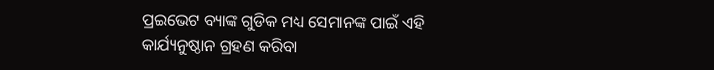ପ୍ରଇଭେଟ ବ୍ୟାଙ୍କ ଗୁଡିକ ମଧ୍ୟ ସେମାନଙ୍କ ପାଇଁ ଏହି କାର୍ଯ୍ୟନୁଷ୍ଠାନ ଗ୍ରହଣ କରିବା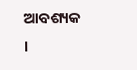ଆବଶ୍ୟକ ।